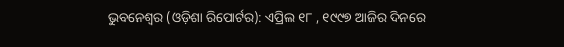ଭୁବନେଶ୍ୱର (ଓଡ଼ିଶା ରିପୋର୍ଟର): ଏପ୍ରିଲ ୧୮ , ୧୯୯୭ ଆଜିର ଦିନରେ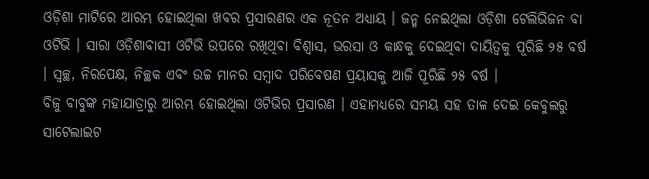ଓଡ଼ିଶା ମାଟିରେ ଆରମ୍ଭ ହୋଇଥିଲା ଖବର ପ୍ରସାରଣର ଏକ ନୂତନ ଅଧ୍ୟାୟ । ଜନ୍ମ ନେଇଥିଲା ଓଡ଼ିଶା ଟେଲିଭିଜନ ବା ଓଟିଭି । ସାରା ଓଡ଼ିଶାବାସୀ ଓଟିଭି ଉପରେ ରଖିଥିବା ବିଶ୍ୱାସ, ଭରସା ଓ କାନ୍ଧକୁ ଦେଇଥିବା ଦାୟିତ୍ୱକୁ ପୂରିଛି ୨୫ ବର୍ଷ । ସ୍ୱଚ୍ଛ, ନିରପେକ୍ଷ, ନିଚ୍ଛକ ଏବଂ ଉଚ୍ଚ ମାନର ସମ୍ବାଦ ପରିବେଷଣ ପ୍ରୟାସକୁ ଆଜି ପୂରିଛି ୨୫ ବର୍ଷ ।
ବିଜୁ ବାବୁଙ୍କ ମହାଯାତ୍ରାରୁ ଆରମ୍ଭ ହୋଇଥିଲା ଓଟିଭିର ପ୍ରସାରଣ । ଏହାମଧ୍ୟରେ ସମୟ ସହ ତାଳ ଦେଇ କେବୁଲରୁ ସାଟେଲାଇଟ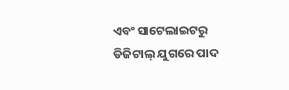ଏବଂ ସାଟେଲାଇଟରୁ ଡିଜିଟାଲ୍ ଯୁଗରେ ପାଦ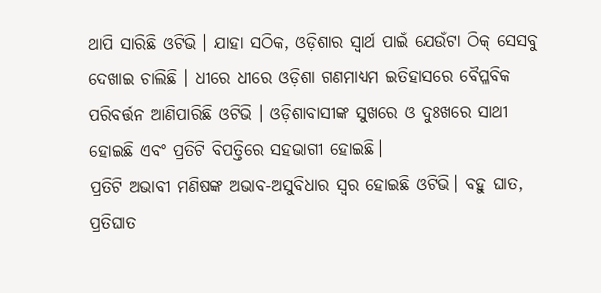ଥାପି ସାରିଛି ଓଟିଭି । ଯାହା ସଠିକ, ଓଡ଼ିଶାର ସ୍ୱାର୍ଥ ପାଇଁ ଯେଉଁଟା ଠିକ୍ ସେସବୁ ଦେଖାଇ ଚାଲିଛି । ଧୀରେ ଧୀରେ ଓଡ଼ିଶା ଗଣମାଧ୍ୟମ ଇତିହାସରେ ବୈପ୍ଳବିକ ପରିବର୍ତ୍ତନ ଆଣିପାରିଛି ଓଟିଭି । ଓଡ଼ିଶାବାସୀଙ୍କ ସୁଖରେ ଓ ଦୁଃଖରେ ସାଥୀ ହୋଇଛି ଏବଂ ପ୍ରତିଟି ବିପତ୍ତିରେ ସହଭାଗୀ ହୋଇଛି।
ପ୍ରତିଟି ଅଭାବୀ ମଣିଷଙ୍କ ଅଭାବ-ଅସୁବିଧାର ସ୍ୱର ହୋଇଛି ଓଟିଭି। ବହୁ ଘାତ, ପ୍ରତିଘାତ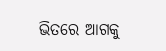ଭିତରେ ଆଗକୁ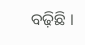ବଢ଼ିଛି ।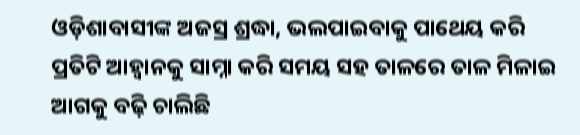ଓଡ଼ିଶାବାସୀଙ୍କ ଅଜସ୍ର ଶ୍ରଦ୍ଧା, ଭଲପାଇବାକୁ ପାଥେୟ କରି ପ୍ରତିଟି ଆହ୍ୱାନକୁ ସାମ୍ନା କରି ସମୟ ସହ ତାଳରେ ତାଳ ମିଳାଇ ଆଗକୁ ବଢ଼ି ଚାଲିଛି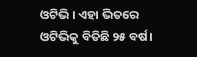ଓଟିଭି । ଏହା ଭିତରେ ଓଟିଭିକୁ ବିତିଛି ୨୫ ବର୍ଷ।